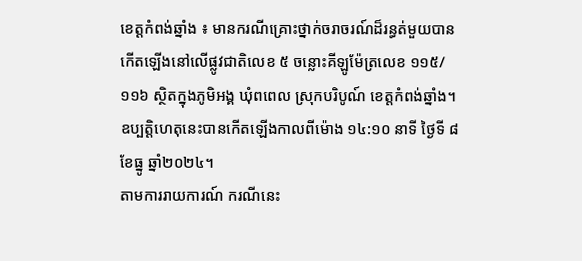ខេត្តកំពង់ឆ្នាំង ៖ មានករណីគ្រោះថ្នាក់ចរាចរណ៍ដ៏រន្ធត់មួយបានកើតឡើងនៅលើផ្លូវជាតិលេខ ៥ ចន្លោះគីឡូម៉ែត្រលេខ ១១៥/១១៦ ស្ថិតក្នុងភូមិអង្គ ឃុំពពេល ស្រុកបរិបូណ៍ ខេត្តកំពង់ឆ្នាំង។ ឧប្បត្តិហេតុនេះបានកើតឡើងកាលពីម៉ោង ១៤:១០ នាទី ថ្ងៃទី ៨ ខែធ្នូ ឆ្នាំ២០២៤។
តាមការរាយការណ៍ ករណីនេះ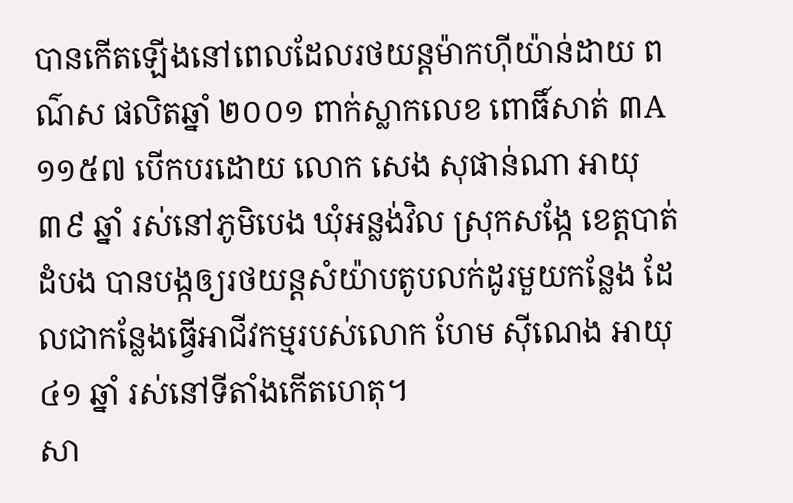បានកើតឡើងនៅពេលដែលរថយន្តម៉ាកហ៊ីយ៉ាន់ដាយ ពណ៌ស ផលិតឆ្នាំ ២០០១ ពាក់ស្លាកលេខ ពោធិ៍សាត់ ៣A១១៥៧ បើកបរដោយ លោក សេង សុផាន់ណា អាយុ ៣៩ ឆ្នាំ រស់នៅភូមិបេង ឃុំអន្លង់វិល ស្រុកសង្កែ ខេត្តបាត់ដំបង បានបង្កឲ្យរថយន្តសំយ៉ាបតូបលក់ដូរមួយកន្លែង ដែលជាកន្លែងធ្វើអាជីវកម្មរបស់លោក ហែម ស៊ីណេង អាយុ ៤១ ឆ្នាំ រស់នៅទីតាំងកើតហេតុ។
សា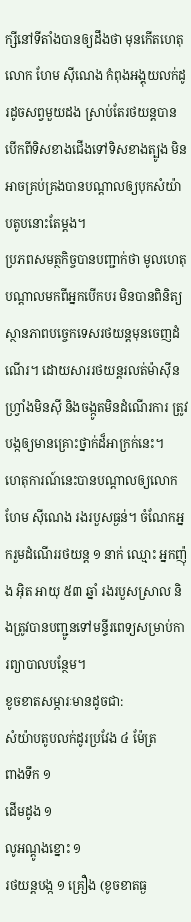ក្សីនៅទីតាំងបានឲ្យដឹងថា មុនកើតហេតុ លោក ហែម ស៊ីណេង កំពុងអង្គុយលក់ដូរដូចសព្វមួយដង ស្រាប់តែរថយន្តបានបើកពីទិសខាងជើងទៅទិសខាងត្បូង មិនអាចគ្រប់គ្រងបានបណ្តាលឲ្យបុកសំយ៉ាបតូបនោះតែម្តង។
ប្រភពសមត្ថកិច្ចបានបញ្ជាក់ថា មូលហេតុបណ្តាលមកពីអ្នកបើកបរ មិនបានពិនិត្យស្ថានភាពបច្ចេកទេសរថយន្តមុនចេញដំណើរ។ ដោយសាររថយន្តរលត់ម៉ាស៊ីន ហ្វ្រាំងមិនស៊ី និងចង្កូតមិនដំណើរការ ត្រូវបង្កឲ្យមានគ្រោះថ្នាក់ដ៏អាក្រក់នេះ។
ហេតុការណ៍នេះបានបណ្តាលឲ្យលោក ហែម ស៊ីណេង រងរបួសធ្ងន់។ ចំណែកអ្នករួមដំណើររថយន្ត ១ នាក់ ឈ្មោះ អ្នកញ៉ុង អ៊ិត អាយុ ៥៣ ឆ្នាំ រងរបួសស្រាល និងត្រូវបានបញ្ជូនទៅមន្ទីរពេទ្យសម្រាប់ការព្យាបាលបន្ថែម។
ខូចខាតសម្ភារៈមានដូចជា:
សំយ៉ាបតូបលក់ដូរប្រវែង ៤ ម៉ែត្រ
ពាងទឹក ១
ដើមដូង ១
លូអណ្ដូងខ្នោះ ១
រថយន្តបង្ក ១ គ្រឿង (ខូចខាតធ្ង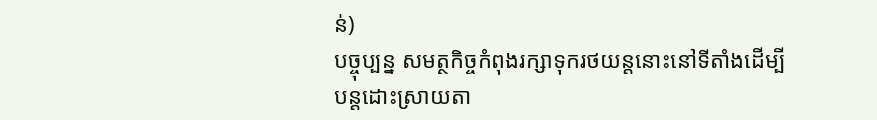ន់)
បច្ចុប្បន្ន សមត្ថកិច្ចកំពុងរក្សាទុករថយន្តនោះនៅទីតាំងដើម្បីបន្តដោះស្រាយតា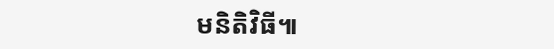មនិតិវិធី៕